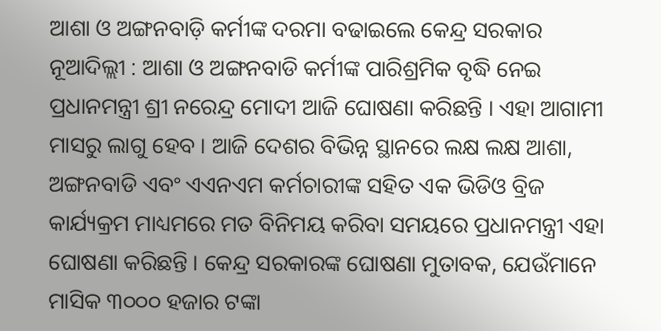ଆଶା ଓ ଅଙ୍ଗନବାଡ଼ି କର୍ମୀଙ୍କ ଦରମା ବଢାଇଲେ କେନ୍ଦ୍ର ସରକାର
ନୂଆଦିଲ୍ଲୀ : ଆଶା ଓ ଅଙ୍ଗନବାଡି କର୍ମୀଙ୍କ ପାରିଶ୍ରମିକ ବୃଦ୍ଧି ନେଇ ପ୍ରଧାନମନ୍ତ୍ରୀ ଶ୍ରୀ ନରେନ୍ଦ୍ର ମୋଦୀ ଆଜି ଘୋଷଣା କରିଛନ୍ତି । ଏହା ଆଗାମୀ ମାସରୁ ଲାଗୁ ହେବ । ଆଜି ଦେଶର ବିଭିନ୍ନ ସ୍ଥାନରେ ଲକ୍ଷ ଲକ୍ଷ ଆଶା, ଅଙ୍ଗନବାଡି ଏବଂ ଏଏନଏମ କର୍ମଚାରୀଙ୍କ ସହିତ ଏକ ଭିଡିଓ ବ୍ରିଜ କାର୍ଯ୍ୟକ୍ରମ ମାଧ୍ୟମରେ ମତ ବିନିମୟ କରିବା ସମୟରେ ପ୍ରଧାନମନ୍ତ୍ରୀ ଏହା ଘୋଷଣା କରିଛନ୍ତି । କେନ୍ଦ୍ର ସରକାରଙ୍କ ଘୋଷଣା ମୁତାବକ, ଯେଉଁମାନେ ମାସିକ ୩୦୦୦ ହଜାର ଟଙ୍କା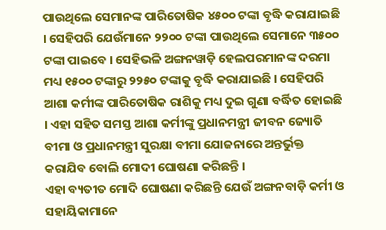ପାଉଥିଲେ ସେମାନଙ୍କ ପାରିତୋଷିକ ୪୫୦୦ ଟଙ୍କା ବୃଦ୍ଧି କରାଯାଇଛି । ସେହିପରି ଯେଉଁମାନେ ୨୨୦୦ ଟଙ୍କା ପାଉଥିଲେ ସେମାନେ ୩୫୦୦ ଟଙ୍କା ପାଇବେ । ସେହିଭଳି ଅଙ୍ଗନୱାଡ଼ି ହେଲପରମାନଙ୍କ ଦରମା ମଧ୍ୟ ୧୫୦୦ ଟଙ୍କାରୁ ୨୨୫୦ ଟଙ୍କାକୁ ବୃଦ୍ଧି କରାଯାଇଛି । ସେହିପରି ଆଶା କର୍ମୀଙ୍କ ପାରିତୋଷିକ ରାଶିକୁ ମଧ୍ୟ ଦୁଇ ଗୁଣା ବର୍ଦ୍ଧିତ ହୋଇଛି । ଏହା ସହିତ ସମସ୍ତ ଆଶା କର୍ମୀଙ୍କୁ ପ୍ରଧାନମନ୍ତ୍ରୀ ଜୀବନ ଜ୍ୟୋତି ବୀମା ଓ ପ୍ରଧାନମନ୍ତ୍ରୀ ସୁରକ୍ଷା ବୀମା ଯୋଜନାରେ ଅନ୍ତର୍ଭୁକ୍ତ କରାଯିବ ବୋଲି ମୋଦୀ ଘୋଷଣା କରିଛନ୍ତି ।
ଏହା ବ୍ୟତୀତ ମୋଦି ଘୋଷଣା କରିଛନ୍ତି ଯେଉଁ ଅଙ୍ଗନବାଡ଼ି କର୍ମୀ ଓ ସହାୟିକାମାନେ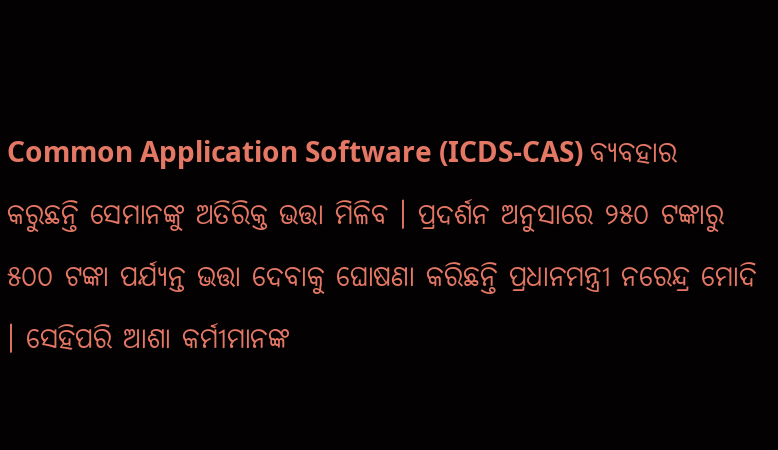Common Application Software (ICDS-CAS) ବ୍ୟବହାର କରୁଛନ୍ତି ସେମାନଙ୍କୁ ଅତିରିକ୍ତ ଭତ୍ତା ମିଳିବ । ପ୍ରଦର୍ଶନ ଅନୁସାରେ ୨୫୦ ଟଙ୍କାରୁ ୫୦୦ ଟଙ୍କା ପର୍ଯ୍ଯନ୍ତ ଭତ୍ତା ଦେବାକୁ ଘୋଷଣା କରିଛନ୍ତି ପ୍ରଧାନମନ୍ତ୍ରୀ ନରେନ୍ଦ୍ର ମୋଦି । ସେହିପରି ଆଶା କର୍ମୀମାନଙ୍କ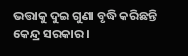ଭତ୍ତାକୁ ଦୁଇ ଗୁଣା ବୃଦ୍ଧି କରିଛନ୍ତି କେନ୍ଦ୍ର ସରକାର ।